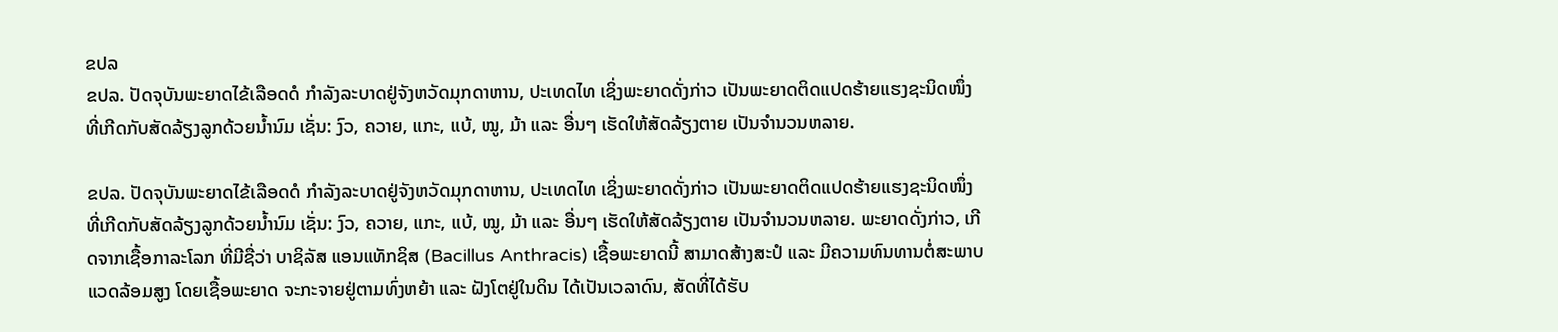ຂປລ
ຂປລ. ປັດຈຸບັນພະຍາດໄຂ້ເລືອດດໍ ກຳລັງລະບາດຢູ່ຈັງຫວັດມຸກດາຫານ, ປະເທດໄທ ເຊິ່ງພະຍາດດັ່ງກ່າວ ເປັນພະຍາດຕິດແປດຮ້າຍແຮງຊະນິດໜຶ່ງ ທີ່ເກີດກັບສັດລ້ຽງລູກດ້ວຍນໍ້ານົມ ເຊັ່ນ: ງົວ, ຄວາຍ, ແກະ, ແບ້, ໝູ, ມ້າ ແລະ ອື່ນໆ ເຮັດໃຫ້ສັດລ້ຽງຕາຍ ເປັນຈຳນວນຫລາຍ.

ຂປລ. ປັດຈຸບັນພະຍາດໄຂ້ເລືອດດໍ ກຳລັງລະບາດຢູ່ຈັງຫວັດມຸກດາຫານ, ປະເທດໄທ ເຊິ່ງພະຍາດດັ່ງກ່າວ ເປັນພະຍາດຕິດແປດຮ້າຍແຮງຊະນິດໜຶ່ງ ທີ່ເກີດກັບສັດລ້ຽງລູກດ້ວຍນໍ້ານົມ ເຊັ່ນ: ງົວ, ຄວາຍ, ແກະ, ແບ້, ໝູ, ມ້າ ແລະ ອື່ນໆ ເຮັດໃຫ້ສັດລ້ຽງຕາຍ ເປັນຈຳນວນຫລາຍ. ພະຍາດດັ່ງກ່າວ, ເກີດຈາກເຊື້ອກາລະໂລກ ທີ່ມີຊື່ວ່າ ບາຊິລັສ ແອນແທັກຊິສ (Bacillus Anthracis) ເຊື້ອພະຍາດນີ້ ສາມາດສ້າງສະປໍ ແລະ ມີຄວາມທົນທານຕໍ່ສະພາບແວດລ້ອມສູງ ໂດຍເຊື້ອພະຍາດ ຈະກະຈາຍຢູ່ຕາມທົ່ງຫຍ້າ ແລະ ຝັງໂຕຢູ່ໃນດິນ ໄດ້ເປັນເວລາດົນ, ສັດທີ່ໄດ້ຮັບ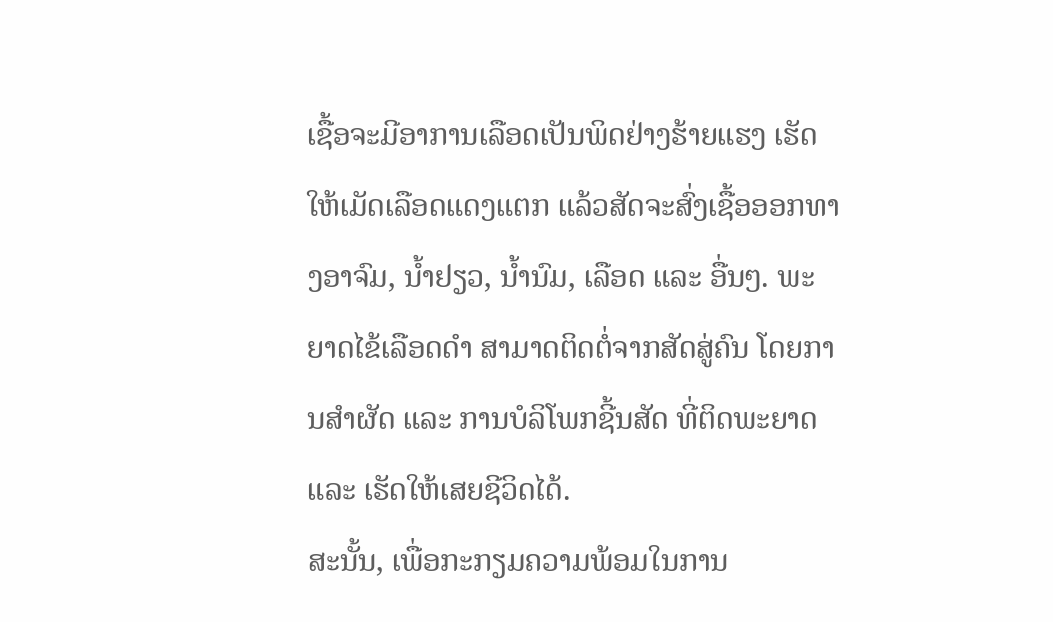ເຊື້ອຈະມີອາການເລືອດເປັນພິດຢ່າງຮ້າຍແຮງ ເຮັດໃຫ້ເມັດເລືອດແດງແຕກ ແລ້ວສັດຈະສົ່ງເຊື້ອອອກທາງອາຈົມ, ນ້ຳຢຽວ, ນ້ຳນົມ, ເລືອດ ແລະ ອື່ນໆ. ພະຍາດໄຂ້ເລືອດດຳ ສາມາດຕິດຕໍ່ຈາກສັດສູ່ຄົນ ໂດຍການສຳຜັດ ແລະ ການບໍລິໂພກຊີ້ນສັດ ທີ່ຕິດພະຍາດ ແລະ ເຮັດໃຫ້ເສຍຊີວິດໄດ້.
ສະນັ້ນ, ເພື່ອກະກຽມຄວາມພ້ອມໃນການ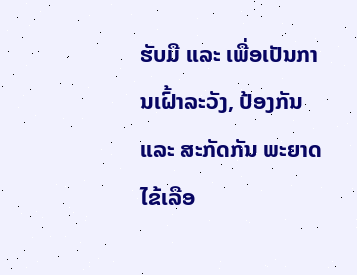ຮັບມື ແລະ ເພື່ອເປັນການເຝົ້າລະວັງ, ປ້ອງກັນ ແລະ ສະກັດກັນ ພະຍາດໄຂ້ເລືອ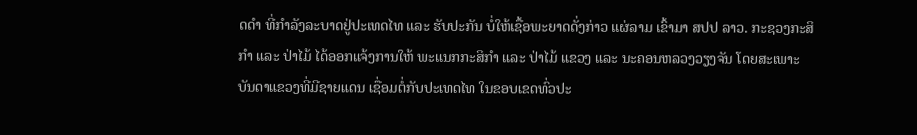ດດໍາ ທີ່ກຳລັງລະບາດຢູ່ປະເທດໄທ ແລະ ຮັບປະກັນ ບໍ່ໃຫ້ເຊື້ອພະຍາດດັ່ງກ່າວ ແຜ່ລາມ ເຂົ້າມາ ສປປ ລາວ. ກະຊວງກະສິກຳ ແລະ ປ່າໄມ້ ໄດ້ອອກແຈ້ງການໃຫ້ ພະແນກກະສິກຳ ແລະ ປ່າໄມ້ ແຂວງ ແລະ ນະຄອນຫລວງວຽງຈັນ ໂດຍສະເພາະ ບັນດາແຂວງທີ່ມີຊາຍແດນ ເຊື່ອມຕໍ່ກັບປະເທດໄທ ໃນຂອບເຂດທົ່ວປະ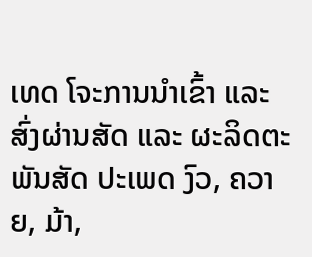ເທດ ໂຈະການນຳເຂົ້າ ແລະ ສົ່ງຜ່ານສັດ ແລະ ຜະລິດຕະພັນສັດ ປະເພດ ງົວ, ຄວາຍ, ມ້າ,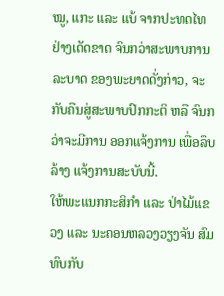ໝູ, ແກະ ແລະ ແບ້ ຈາກປະທດໄທ ຢ່າງເດັດຂາດ ຈົນກວ່າສະພາບການລະບາດ ຂອງພະຍາດດັ່ງກ່າວ, ຈະກັບຄືນສູ່ສະພາບປົກກະຕິ ຫລື ຈົນກວ່າຈະມີການ ອອກແຈ້ງການ ເພື່ອລຶບລ້າງ ແຈ້ງການສະບັບນີ້.
ໃຫ້ພະແນກກະສິກຳ ແລະ ປ່າໄມ້ແຂວງ ແລະ ນະຄອນຫລວງວຽງຈັນ ສົມທົບກັບ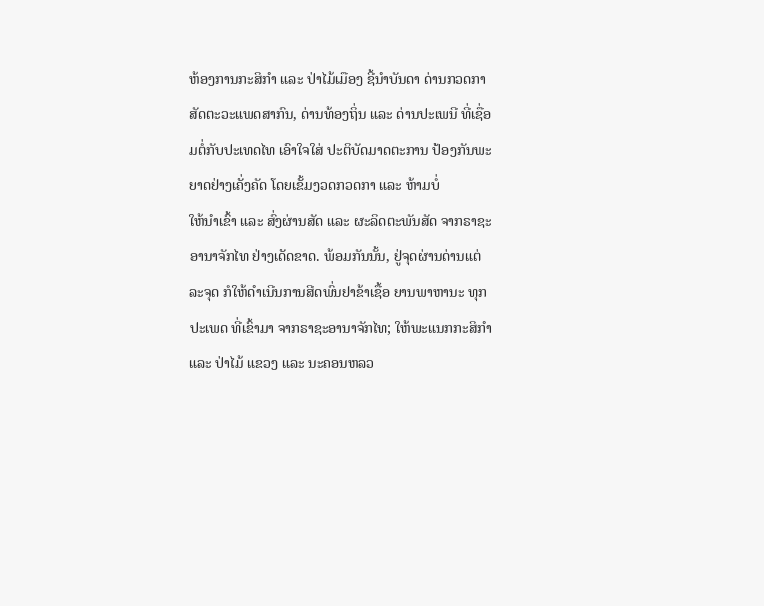ຫ້ອງການກະສິກຳ ແລະ ປ່າໄມ້ເມືອງ ຊີ້ນຳບັນດາ ດ່ານກວດກາສັດຕະວະແພດສາກົນ, ດ່ານທ້ອງຖິ່ນ ແລະ ດ່ານປະເພນີ ທີ່ເຊື່ອມຕໍ່ກັບປະເທດໄທ ເອົາໃຈໃສ່ ປະຕິບັດມາດຕະການ ປ້ອງກັນພະຍາດຢ່າງເຄັ່ງຄັດ ໂດຍເຂັ້ມງວດກວດກາ ແລະ ຫ້າມບໍ່
ໃຫ້ນຳເຂົ້າ ແລະ ສົ່ງຜ່ານສັດ ແລະ ຜະລິດຕະພັນສັດ ຈາກຣາຊະອານາຈັກໄທ ຢ່າງເດັດຂາດ. ພ້ອມກັນນັ້ນ, ຢູ່ຈຸດຜ່ານດ່ານແຕ່ລະຈຸດ ກໍໃຫ້ດໍາເນີນການສີດພົ່ນຢາຂ້າເຊື້ອ ຍານພາຫານະ ທຸກປະເພດ ທີ່ເຂົ້າມາ ຈາກຣາຊະອານາຈັກໄທ; ໃຫ້ພະແນກກະສິກຳ ແລະ ປ່າໄມ້ ແຂວງ ແລະ ນະຄອນຫລວ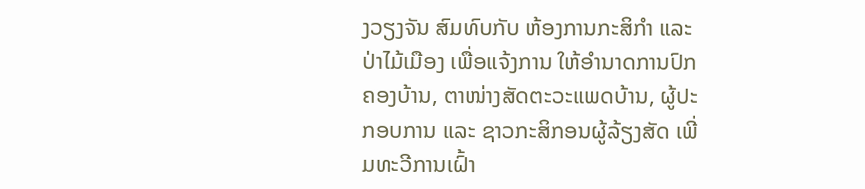ງວຽງຈັນ ສົມທົບກັບ ຫ້ອງການກະສິກຳ ແລະ ປ່າໄມ້ເມືອງ ເພື່ອແຈ້ງການ ໃຫ້ອຳນາດການປົກຄອງບ້ານ, ຕາໜ່າງສັດຕະວະແພດບ້ານ, ຜູ້ປະກອບການ ແລະ ຊາວກະສິກອນຜູ້ລ້ຽງສັດ ເພີ່ມທະວີການເຝົ້າ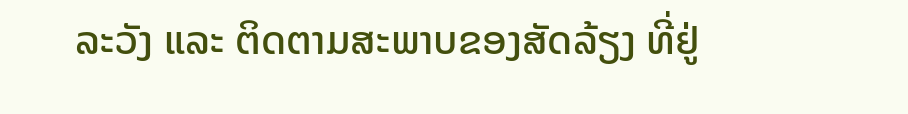ລະວັງ ແລະ ຕິດຕາມສະພາບຂອງສັດລ້ຽງ ທີ່ຢູ່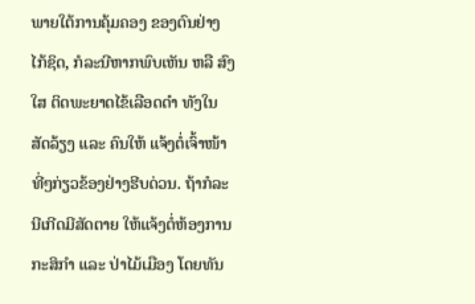ພາຍໃຕ້ການຄຸ້ມຄອງ ຂອງຕົນຢ່າງໄກ້ຊິດ, ກໍລະນີຫາກພົບເຫັນ ຫລື ສົງໃສ ຕິດພະຍາດໄຂ້ເລືອດດໍາ ທັງໃນສັດລ້ຽງ ແລະ ຄົນໃຫ້ ແຈ້ງຕໍ່ເຈົ້າໜ້າທີ່ໆກ່ຽວຂ້ອງຢ່າງຮີບດ່ວນ. ຖ້າກໍລະນີເກີດມີສັດຕາຍ ໃຫ້ແຈ້ງຕໍ່ຫ້ອງການກະສິກຳ ແລະ ປ່າໄມ້ເມືອງ ໂດຍທັນ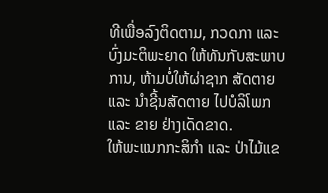ທີເພື່ອລົງຕິດຕາມ, ກວດກາ ແລະ ບົ່ງມະຕິພະຍາດ ໃຫ້ທັນກັບສະພາບການ, ຫ້າມບໍ່ໃຫ້ຜ່າຊາກ ສັດຕາຍ ແລະ ນຳຊີ້ນສັດຕາຍ ໄປບໍລິໂພກ ແລະ ຂາຍ ຢ່າງເດັດຂາດ.
ໃຫ້ພະແນກກະສິກຳ ແລະ ປ່າໄມ້ແຂ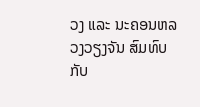ວງ ແລະ ນະຄອນຫລວງວຽງຈັນ ສົມທົບກັບ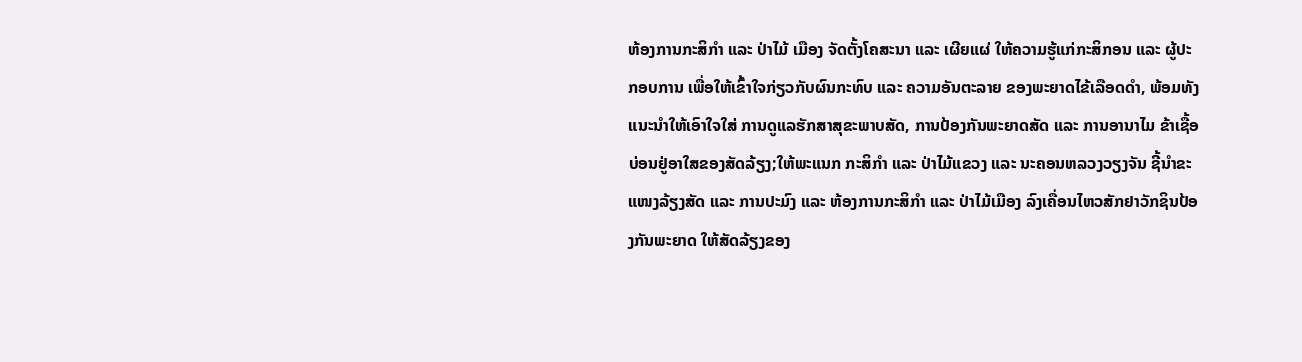ຫ້ອງການກະສິກຳ ແລະ ປ່າໄມ້ ເມືອງ ຈັດຕັ້ງໂຄສະນາ ແລະ ເຜີຍແຜ່ ໃຫ້ຄວາມຮູ້ແກ່ກະສິກອນ ແລະ ຜູ້ປະກອບການ ເພື່ອໃຫ້ເຂົ້າໃຈກ່ຽວກັບຜົນກະທົບ ແລະ ຄວາມອັນຕະລາຍ ຂອງພະຍາດໄຂ້ເລືອດດຳ, ພ້ອມທັງ ແນະນຳໃຫ້ເອົາໃຈໃສ່ ການດູແລຮັກສາສຸຂະພາບສັດ, ການປ້ອງກັນພະຍາດສັດ ແລະ ການອານາໄມ ຂ້າເຊື້ອບ່ອນຢູ່ອາໃສຂອງສັດລ້ຽງ;ໃຫ້ພະແນກ ກະສິກຳ ແລະ ປ່າໄມ້ແຂວງ ແລະ ນະຄອນຫລວງວຽງຈັນ ຊີ້ນໍາຂະແໜງລ້ຽງສັດ ແລະ ການປະມົງ ແລະ ຫ້ອງການກະສິກໍາ ແລະ ປ່າໄມ້ເມືອງ ລົງເຄື່ອນໄຫວສັກຢາວັກຊິນປ້ອງກັນພະຍາດ ໃຫ້ສັດລ້ຽງຂອງ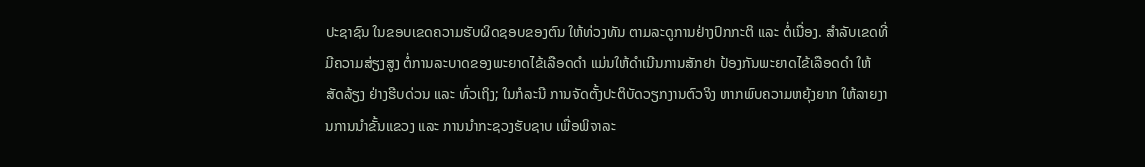ປະຊາຊົນ ໃນຂອບເຂດຄວາມຮັບຜິດຊອບຂອງຕົນ ໃຫ້ທ່ວງທັນ ຕາມລະດູການຢ່າງປົກກະຕິ ແລະ ຕໍ່ເນື່ອງ. ສໍາລັບເຂດທີ່ມີຄວາມສ່ຽງສູງ ຕໍ່ການລະບາດຂອງພະຍາດໄຂ້ເລືອດດຳ ແມ່ນໃຫ້ດໍາເນີນການສັກຢາ ປ້ອງກັນພະຍາດໄຂ້ເລືອດດຳ ໃຫ້ສັດລ້ຽງ ຢ່າງຮີບດ່ວນ ແລະ ທົ່ວເຖິງ; ໃນກໍລະນີ ການຈັດຕັ້ງປະຕິບັດວຽກງານຕົວຈິງ ຫາກພົບຄວາມຫຍຸ້ງຍາກ ໃຫ້ລາຍງານການນໍາຂັ້ນແຂວງ ແລະ ການນຳກະຊວງຮັບຊາບ ເພື່ອພິຈາລະ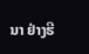ນາ ຢ່າງຮີ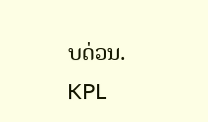ບດ່ວນ.
KPL